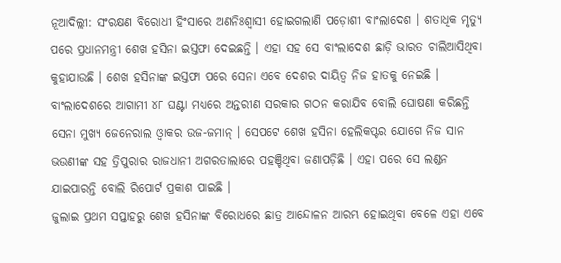ନୂଆଦିଲ୍ଲୀ: ସଂରକ୍ଷଣ ବିରୋଧୀ ହିଂସାରେ ଅଣନିଃଶ୍ବାସୀ ହୋଇଗଲାଣି ପଡ଼ୋଶୀ ବାଂଲାଦେଶ । ଶତାଧିକ ମୃତ୍ୟୁ ପରେ ପ୍ରଧାନମନ୍ତ୍ରୀ ଶେଖ ହସିନା ଇସ୍ତଫା ଦେଇଛନ୍ତି । ଏହା ସହ ସେ ବାଂଲାଦେଶ ଛାଡ଼ି ଭାରତ ଚାଲିଆସିଥିବା କୁହାଯାଉଛି । ଶେଖ ହସିନାଙ୍କ ଇସ୍ତଫା ପରେ ସେନା ଏବେ ଦେଶର ଦାୟିତ୍ବ ନିଜ ହାତକୁ ନେଇଛି । ବାଂଲାଦେଶରେ ଆଗାମୀ ୪୮ ଘଣ୍ଟା ମଧ୍ୟରେ ଅନ୍ତରୀଣ ସରକାର ଗଠନ କରାଯିବ ବୋଲି ଘୋଷଣା କରିଛନ୍ତି ସେନା ମୁଖ୍ୟ ଜେନେରାଲ ଓ୍ବାକର ଉଜ-ଜମାନ୍ । ସେପଟେ ଶେଖ ହସିନା ହେଲିକପ୍ଟର ଯୋଗେ ନିଜ ସାନ ଭଉଣୀଙ୍କ ସହ ତ୍ରିପୁରାର ରାଜଧାନୀ ଅଗରତାଲାରେ ପହଞ୍ଚିଥିବା ଜଣାପଡ଼ିଛି । ଏହା ପରେ ସେ ଲଣ୍ଡନ ଯାଇପାରନ୍ତି ବୋଲି ରିପୋର୍ଟ ପ୍ରକାଶ ପାଇଛି ।
ଜୁଲାଇ ପ୍ରଥମ ସପ୍ତାହରୁ ଶେଖ ହସିନାଙ୍କ ବିରୋଧରେ ଛାତ୍ର ଆନ୍ଦୋଳନ ଆରମ୍ଭ ହୋଇଥିବା ବେଳେ ଏହା ଏବେ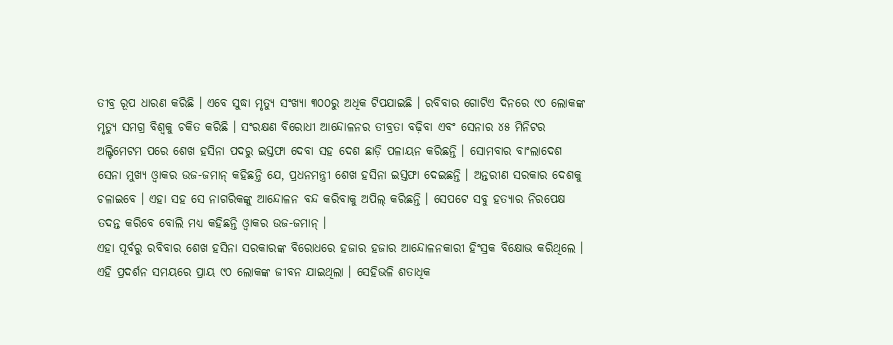ତୀବ୍ର ରୂପ ଧାରଣ କରିଛି । ଏବେ ସୁଦ୍ଧା ମୃତ୍ୟୁ ସଂଖ୍ୟା ୩୦୦ରୁ ଅଧିକ ଟିପଯାଇଛି । ରବିବାର ଗୋଟିଏ ଦିନରେ ୯୦ ଲୋକଙ୍କ ମୃତ୍ୟୁ ସମଗ୍ର ବିଶ୍ବକୁ ଚକିତ କରିଛି । ସଂରକ୍ଷଣ ବିରୋଧୀ ଆନ୍ଦୋଳନର ତୀବ୍ରତା ବଢ଼ିବା ଏବଂ ସେନାର ୪୫ ମିନିଟର ଅଲ୍ଟିମେଟମ ପରେ ଶେଖ ହସିନା ପଦରୁ ଇସ୍ତଫା ଦେବା ସହ ଦେଶ ଛାଡ଼ି ପଳାୟନ କରିଛନ୍ତି । ସୋମବାର ବାଂଲାଦେଶ ସେନା ମୁଖ୍ୟ ଓ୍ବାକର ଉଜ-ଜମାନ୍ କହିଛନ୍ତି ଯେ, ପ୍ରଧନମନ୍ତ୍ରୀ ଶେଖ ହସିନା ଇସ୍ତଫା ଦେଇଛନ୍ତି । ଅନ୍ତରୀଣ ସରକାର ଦେଶକୁ ଚଳାଇବେ । ଏହା ସହ ସେ ନାଗରିକଙ୍କୁ ଆନ୍ଦୋଳନ ବନ୍ଦ କରିବାକୁ ଅପିଲ୍ କରିଛନ୍ତି । ସେପଟେ ସବୁ ହତ୍ୟାର ନିରପେକ୍ଷ ତଦନ୍ତ କରିବେ ବୋଲି ମଧ୍ୟ କହିଛନ୍ତି ଓ୍ବାକର ଉଜ-ଜମାନ୍ ।
ଏହା ପୂର୍ବରୁ ରବିବାର ଶେଖ ହସିନା ସରକାରଙ୍କ ବିରୋଧରେ ହଜାର ହଜାର ଆନ୍ଦୋଳନକାରୀ ହିଂସ୍ରକ ବିକ୍ଷୋଭ କରିଥିଲେ । ଏହି ପ୍ରଦର୍ଶନ ସମୟରେ ପ୍ରାୟ ୯୦ ଲୋକଙ୍କ ଜୀବନ ଯାଇଥିଲା । ସେହିଭଳି ଶତାଧିକ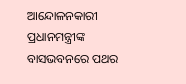ଆନ୍ଦୋଳନକାରୀ ପ୍ରଧାନମନ୍ତ୍ରୀଙ୍କ ବାସଭବନରେ ପଥର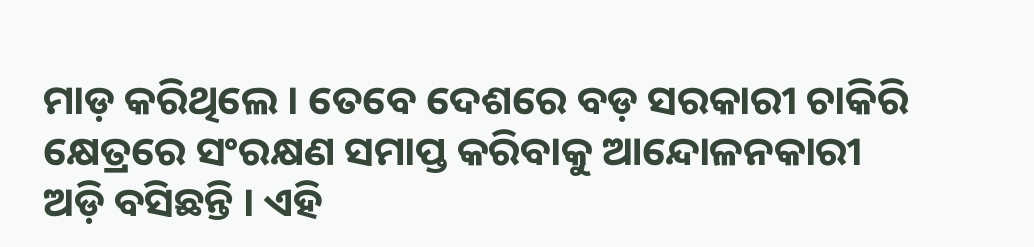ମାଡ଼ କରିଥିଲେ । ତେବେ ଦେଶରେ ବଡ଼ ସରକାରୀ ଚାକିରି କ୍ଷେତ୍ରରେ ସଂରକ୍ଷଣ ସମାପ୍ତ କରିବାକୁ ଆନ୍ଦୋଳନକାରୀ ଅଡ଼ି ବସିଛନ୍ତି । ଏହି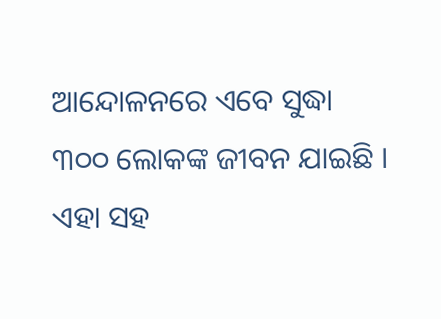ଆନ୍ଦୋଳନରେ ଏବେ ସୁଦ୍ଧା ୩୦୦ ଲୋକଙ୍କ ଜୀବନ ଯାଇଛି । ଏହା ସହ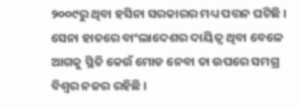୨୦୦୯ରୁ ଥିବା ହସିନା ସରକାରର ମଧ୍ୟ ପତ୍ତନ ଘଟିଛି । ସେନା ହାତରେ ବାଂଲାଦେଶର ଦାୟିତ୍ବ ଥିବା ବେଳେ ଆଗକୁ ସ୍ଥିତି କେଉଁ ମୋଡ ନେବା ତା ଉପରେ ସମଗ୍ର ବିଶ୍ବର ନଜର ରହିଛି ।